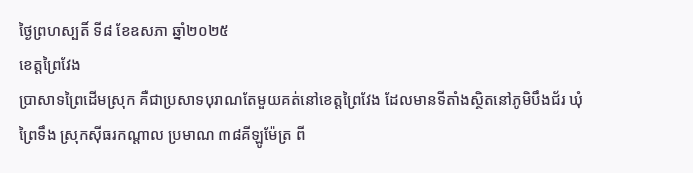ថ្ងៃព្រហស្បតិ៍ ទី៨ ខែឧសភា ឆ្នាំ២០២៥
ខេត្តព្រៃវែង
ប្រាសាទព្រៃដើមស្រុក គឺជាប្រសាទបុរាណតែមួយគត់នៅខេត្តព្រៃវែង ដែលមានទីតាំងស្ថិតនៅភូមិបឹងជ័រ ឃុំព្រៃទឹង ស្រុកស៊ីធរកណ្ដាល ប្រមាណ ៣៨គីឡូម៉ែត្រ ពី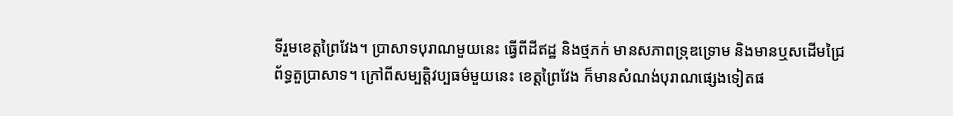ទីរួមខេត្តព្រៃវែង។ ប្រាសាទបុរាណមួយនេះ ធ្វើពីដីឥដ្ឋ និងថ្មភក់ មានសភាពទ្រុឌទ្រោម និងមានឬសដើមជ្រៃ ព័ទ្ធតួប្រាសាទ។ ក្រៅពីសម្បត្តិវប្បធម៌មួយនេះ ខេត្តព្រៃវែង ក៏មានសំណង់បុរាណផ្សេងទៀតផ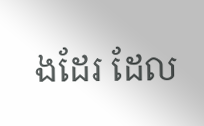ងដែរ ដែល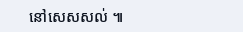នៅសេសសល់ ៕